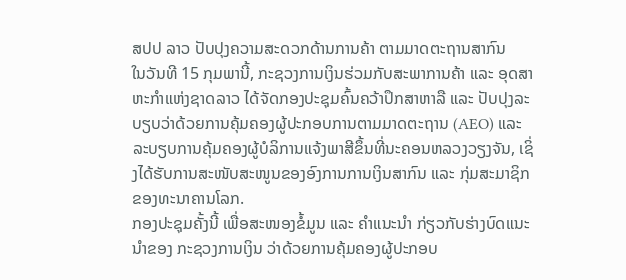ສປປ ລາວ ປັບປຸງຄວາມສະດວກດ້ານການຄ້າ ຕາມມາດຕະຖານສາກົນ
ໃນວັນທີ 15 ກຸມພານີ້, ກະຊວງການເງິນຮ່ວມກັບສະພາການຄ້າ ແລະ ອຸດສາຫະກຳແຫ່ງຊາດລາວ ໄດ້ຈັດກອງປະຊຸມຄົ້ນຄວ້າປຶກສາຫາລື ແລະ ປັບປຸງລະບຽບວ່າດ້ວຍການຄຸ້ມຄອງຜູ້ປະກອບການຕາມມາດຕະຖານ (AEO) ແລະ ລະບຽບການຄຸ້ມຄອງຜູ້ບໍລິການແຈ້ງພາສີຂຶ້ນທີ່ນະຄອນຫລວງວຽງຈັນ, ເຊິ່ງໄດ້ຮັບການສະໜັບສະໜູນຂອງອົງການການເງິນສາກົນ ແລະ ກຸ່ມສະມາຊິກຂອງທະນາຄານໂລກ.
ກອງປະຊຸມຄັ້ງນີ້ ເພື່ອສະໜອງຂໍ້ມູນ ແລະ ຄຳແນະນຳ ກ່ຽວກັບຮ່າງບົດແນະນຳຂອງ ກະຊວງການເງິນ ວ່າດ້ວຍການຄຸ້ມຄອງຜູ້ປະກອບ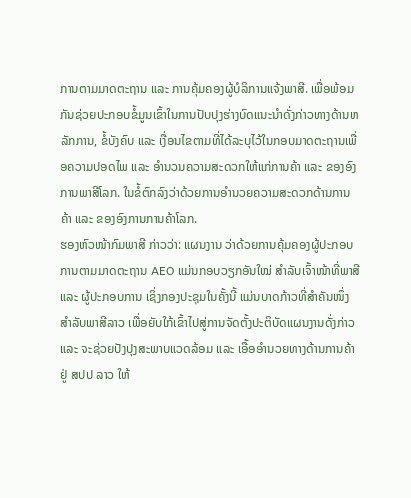ການຕາມມາດຕະຖານ ແລະ ການຄຸ້ມຄອງຜູ້ບໍລິການແຈ້ງພາສີ. ເພື່ອພ້ອມກັນຊ່ວຍປະກອບຂໍ້ມູນເຂົ້າໃນການປັບປຸງຮ່າງບົດແນະນຳດັ່ງກ່າວທາງດ້ານຫລັກການ, ຂໍ້ບັງຄົບ ແລະ ເງື່ອນໄຂຕາມທີ່ໄດ້ລະບຸໄວ້ໃນກອບມາດຕະຖານເພື່ອຄວາມປອດໄພ ແລະ ອຳນວນຄວາມສະດວກໃຫ້ແກ່ການຄ້າ ແລະ ຂອງອົງການພາສີໂລກ. ໃນຂໍ້ຕົກລົງວ່າດ້ວຍການອຳນວຍຄວາມສະດວກດ້ານການຄ້າ ແລະ ຂອງອົງການການຄ້າໂລກ.
ຮອງຫົວໜ້າກົມພາສີ ກ່າວວ່າ: ແຜນງານ ວ່າດ້ວຍການຄຸ້ມຄອງຜູ້ປະກອບການຕາມມາດຕະຖານ AEO ແມ່ນກອບວຽກອັນໃໝ່ ສຳລັບເຈົ້າໜ້າທີ່ພາສີ ແລະ ຜູ້ປະກອບການ ເຊິ່ງກອງປະຊຸມໃນຄັ້ງນີ້ ແມ່ນບາດກ້າວທີ່ສຳຄັນໜຶ່ງ ສຳລັບພາສີລາວ ເພື່ອຍັບໃກ້ເຂົ້າໄປສູ່ການຈັດຕັ້ງປະຕິບັດແຜນງານດັ່ງກ່າວ ແລະ ຈະຊ່ວຍປັງປຸງສະພາບແວດລ້ອມ ແລະ ເອື້ອອຳນວຍທາງດ້ານການຄ້າຢູ່ ສປປ ລາວ ໃຫ້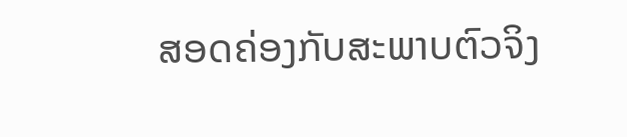ສອດຄ່ອງກັບສະພາບຕົວຈິງ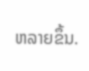ຫລາຍຂຶ້ນ.